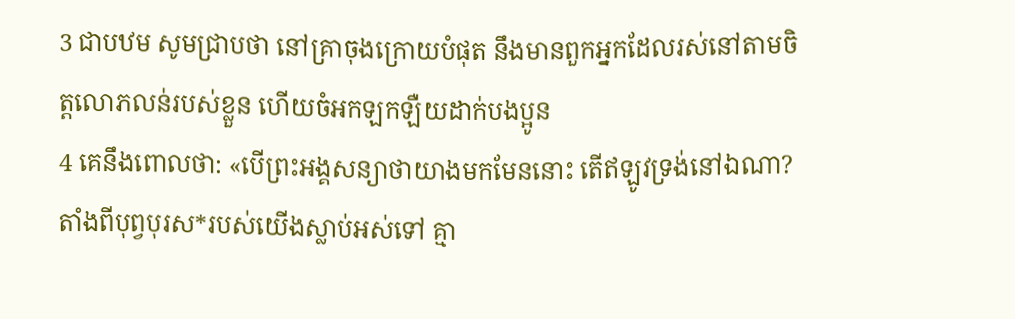3 ជាបឋម សូមជ្រាបថា នៅគ្រាចុងក្រោយបំផុត នឹងមានពួកអ្នកដែលរស់នៅតាមចិត្តលោភលន់របស់ខ្លួន ហើយចំអកឡកឡឺយដាក់បងប្អូន
4 គេនឹងពោលថា: «បើព្រះអង្គសន្យាថាយាងមកមែននោះ តើឥឡូវទ្រង់នៅឯណា? តាំងពីបុព្វបុរស*របស់យើងស្លាប់អស់ទៅ គ្មា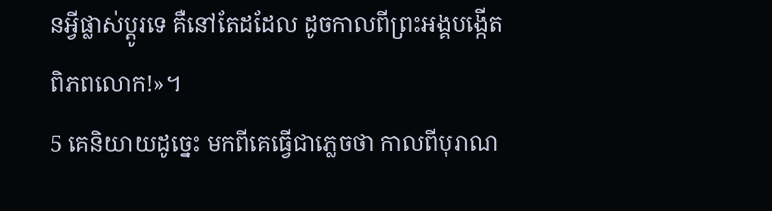នអ្វីផ្លាស់ប្ដូរទេ គឺនៅតែដដែល ដូចកាលពីព្រះអង្គបង្កើតពិភពលោក!»។
5 គេនិយាយដូច្នេះ មកពីគេធ្វើជាភ្លេចថា កាលពីបុរាណ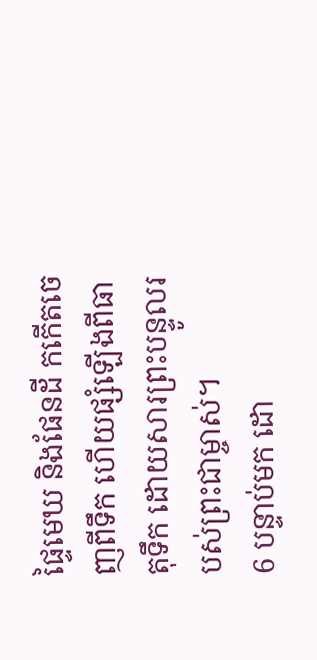ផ្ទៃមេឃ និងផែនដី កកើតចេញពីទឹក ហើយផ្សំឡើងពីធាតុទឹក ដោយសារព្រះបន្ទូលរបស់ព្រះជាម្ចាស់។
6 បន្ទាប់មក ដោ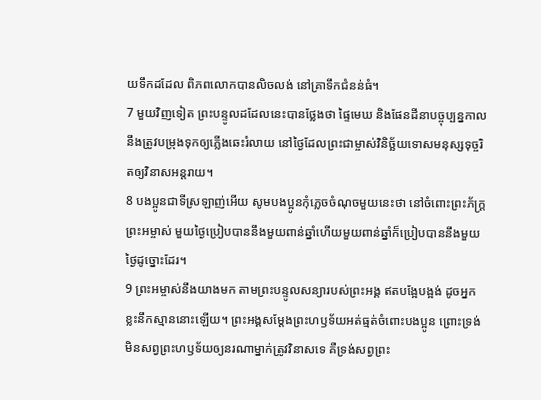យទឹកដដែល ពិភពលោកបានលិចលង់ នៅគ្រាទឹកជំនន់ធំ។
7 មួយវិញទៀត ព្រះបន្ទូលដដែលនេះបានថ្លែងថា ផ្ទៃមេឃ និងផែនដីនាបច្ចុប្បន្នកាល នឹងត្រូវបម្រុងទុកឲ្យភ្លើងឆេះរំលាយ នៅថ្ងៃដែលព្រះជាម្ចាស់វិនិច្ឆ័យទោសមនុស្សទុច្ចរិតឲ្យវិនាសអន្តរាយ។
8 បងប្អូនជាទីស្រឡាញ់អើយ សូមបងប្អូនកុំភ្លេចចំណុចមួយនេះថា នៅចំពោះព្រះភ័ក្ត្រព្រះអម្ចាស់ មួយថ្ងៃប្រៀបបាននឹងមួយពាន់ឆ្នាំហើយមួយពាន់ឆ្នាំក៏ប្រៀបបាននឹងមួយថ្ងៃដូច្នោះដែរ។
9 ព្រះអម្ចាស់នឹងយាងមក តាមព្រះបន្ទូលសន្យារបស់ព្រះអង្គ ឥតបង្អែបង្អង់ ដូចអ្នកខ្លះនឹកស្មាននោះឡើយ។ ព្រះអង្គសម្តែងព្រះហឫទ័យអត់ធ្មត់ចំពោះបងប្អូន ព្រោះទ្រង់មិនសព្វព្រះហឫទ័យឲ្យនរណាម្នាក់ត្រូវវិនាសទេ គឺទ្រង់សព្វព្រះ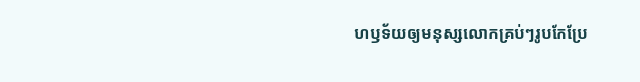ហឫទ័យឲ្យមនុស្សលោកគ្រប់ៗរូបកែប្រែ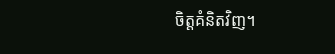ចិត្តគំនិតវិញ។